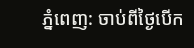ភ្នំពេញ: ចាប់ពីថ្ងៃបើក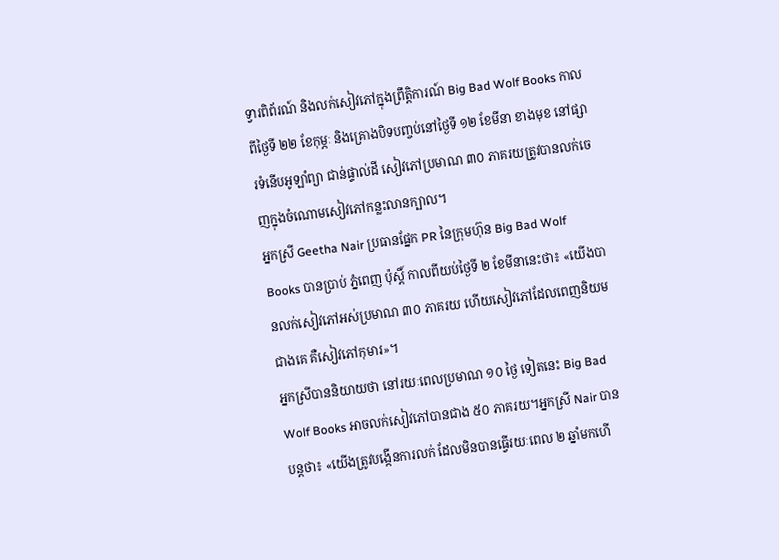ទ្វារពិព័រណ៍ និងលក់សៀវភៅក្នុងព្រឹត្ដិការណ៍ Big Bad Wolf Books កាលពីថ្ងៃទី ២២ ខែកុម្ភៈ និងគ្រោងបិទបញ្ចប់នៅថ្ងៃទី ១២ ខែមីនា ខាងមុខ នៅផ្សារទំនើបអូឡាំព្យា ជាន់ផ្ទាល់ដី សៀវភៅប្រមាណ ៣០ ភាគរយត្រូវបានលក់ចេញក្នុងចំណោមសៀវភៅកន្លះលានក្បាល។
អ្នកស្រី Geetha Nair ប្រធានផ្នែក PR នៃក្រុមហ៊ុន Big Bad Wolf Books បានប្រាប់ ភ្នំពេញ ប៉ុស្ដិ៍ កាលពីយប់ថ្ងៃទី ២ ខែមីនានេះថា៖ «យើងបានលក់សៀវភៅអស់ប្រមាណ ៣០ ភាគរយ ហើយសៀវភៅដែលពេញនិយមជាងគេ គឺសៀវភៅកុមារ»។
អ្នកស្រីបាននិយាយថា នៅរយៈពេលប្រមាណ ១០ ថ្ងៃ ទៀតនេះ Big Bad Wolf Books អាចលក់សៀវភៅបានជាង ៥០ ភាគរយ។អ្នកស្រី Nair បានបន្ដថា៖ «យើងត្រូវបង្កើនការលក់ ដែលមិនបានធ្វើរយៈពេល ២ ឆ្នាំមកហើ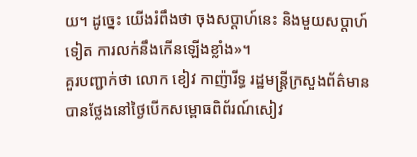យ។ ដូច្នេះ យើងរំពឹងថា ចុងសប្ដាហ៍នេះ និងមួយសប្ដាហ៍ទៀត ការលក់នឹងកើនឡើងខ្លាំង»។
គួរបញ្ជាក់ថា លោក ខៀវ កាញ៉ារីទ្ធ រដ្ឋមន្ត្រីក្រសួងព័ត៌មាន បានថ្លែងនៅថ្ងៃបើកសម្ពោធពិព័រណ៍សៀវ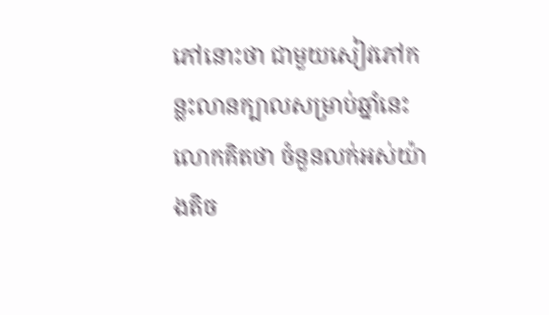ភៅនោះថា ជាមួយសៀវភៅកន្លះលានក្បាលសម្រាប់ឆ្នាំនេះ លោកគិតថា ចំនួនលក់អស់យ៉ាងតិច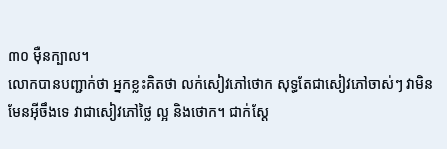៣០ ម៉ឺនក្បាល។
លោកបានបញ្ជាក់ថា អ្នកខ្លះគិតថា លក់សៀវភៅថោក សុទ្ធតែជាសៀវភៅចាស់ៗ វាមិនមែនអ៊ីចឹងទេ វាជាសៀវភៅថ្លៃ ល្អ និងថោក។ ជាក់ស្ដែ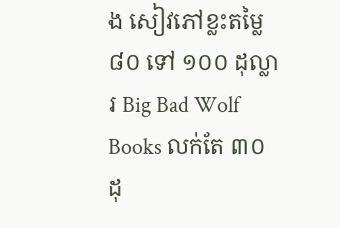ង សៀវភៅខ្លះតម្លៃ ៨០ ទៅ ១០០ ដុល្លារ Big Bad Wolf Books លក់តែ ៣០ ដុ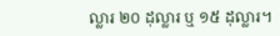ល្លារ ២០ ដុល្លារ ឬ ១៥ ដុល្លារ។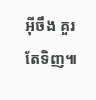អ៊ីចឹង គួរតែទិញ៕